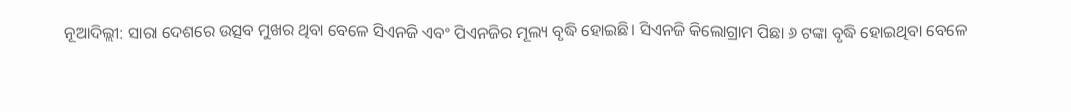ନୂଆଦିଲ୍ଲୀ: ସାରା ଦେଶରେ ଉତ୍ସବ ମୁଖର ଥିବା ବେଳେ ସିଏନଜି ଏବଂ ପିଏନଜିର ମୂଲ୍ୟ ବୃଦ୍ଧି ହୋଇଛି। ସିଏନଜି କିଲୋଗ୍ରାମ ପିଛା ୬ ଟଙ୍କା ବୃଦ୍ଧି ହୋଇଥିବା ବେଳେ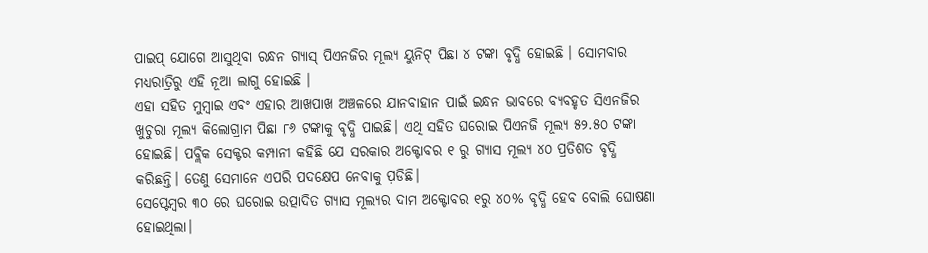ପାଇପ୍ ଯୋଗେ ଆସୁଥିବା ରନ୍ଧନ ଗ୍ୟାସ୍ ପିଏନଜିର ମୂଲ୍ୟ ୟୁନିଟ୍ ପିଛା ୪ ଟଙ୍କା ବୃଦ୍ଧି ହୋଇଛି । ସୋମବାର ମଧ୍ୟରାତ୍ରିରୁ ଏହି ନୂଆ ଲାଗୁ ହୋଇଛି ।
ଏହା ସହିତ ମୁମ୍ବାଇ ଏବଂ ଏହାର ଆଖପାଖ ଅଞ୍ଚଳରେ ଯାନବାହାନ ପାଇଁ ଇନ୍ଧନ ଭାବରେ ବ୍ୟବହୃତ ସିଏନଜିର ଖୁଚୁରା ମୂଲ୍ୟ କିଲୋଗ୍ରାମ ପିଛା ୮୬ ଟଙ୍କାକୁ ବୃଦ୍ଧି ପାଇଛି। ଏଥି ସହିତ ଘରୋଇ ପିଏନଜି ମୂଲ୍ୟ ୫୨.୫୦ ଟଙ୍କା ହୋଇଛି। ପବ୍ଲିକ ସେକ୍ଟର କମ୍ପାନୀ କହିଛି ଯେ ସରକାର ଅକ୍ଟୋବର ୧ ରୁ ଗ୍ୟାସ ମୂଲ୍ୟ ୪୦ ପ୍ରତିଶତ ବୃଦ୍ଧି କରିଛନ୍ତି। ତେଣୁ ସେମାନେ ଏପରି ପଦକ୍ଷେପ ନେବାକୁ ପ଼ଡିଛି।
ସେପ୍ଟେମ୍ବର ୩୦ ରେ ଘରୋଇ ଉତ୍ପାଦିତ ଗ୍ୟାସ ମୂଲ୍ୟର ଦାମ ଅକ୍ଟୋବର ୧ରୁ ୪୦% ବୃଦ୍ଧି ହେବ ବୋଲି ଘୋଷଣା ହୋଇଥିଲା।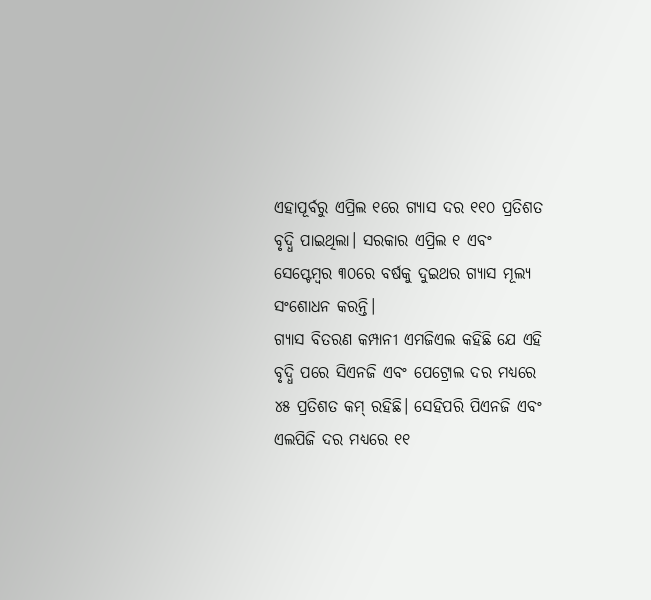ଏହାପୂର୍ବରୁ ଏପ୍ରିଲ ୧ରେ ଗ୍ୟାସ ଦର ୧୧୦ ପ୍ରତିଶତ ବୃଦ୍ଧି ପାଇଥିଲା। ସରକାର ଏପ୍ରିଲ ୧ ଏବଂ ସେପ୍ଟେମ୍ବର ୩୦ରେ ବର୍ଷକୁ ଦୁଇଥର ଗ୍ୟାସ ମୂଲ୍ୟ ସଂଶୋଧନ କରନ୍ତି।
ଗ୍ୟାସ ବିତରଣ କମ୍ପାନୀ ଏମଜିଏଲ କହିଛି ଯେ ଏହି ବୃଦ୍ଧି ପରେ ସିଏନଜି ଏବଂ ପେଟ୍ରୋଲ ଦର ମଧ୍ୟରେ ୪୫ ପ୍ରତିଶତ କମ୍ ରହିଛି। ସେହିପରି ପିଏନଜି ଏବଂ ଏଲପିଜି ଦର ମଧ୍ୟରେ ୧୧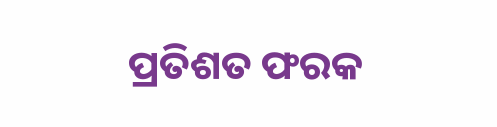ପ୍ରତିଶତ ଫରକ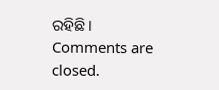ରହିଛି।
Comments are closed.